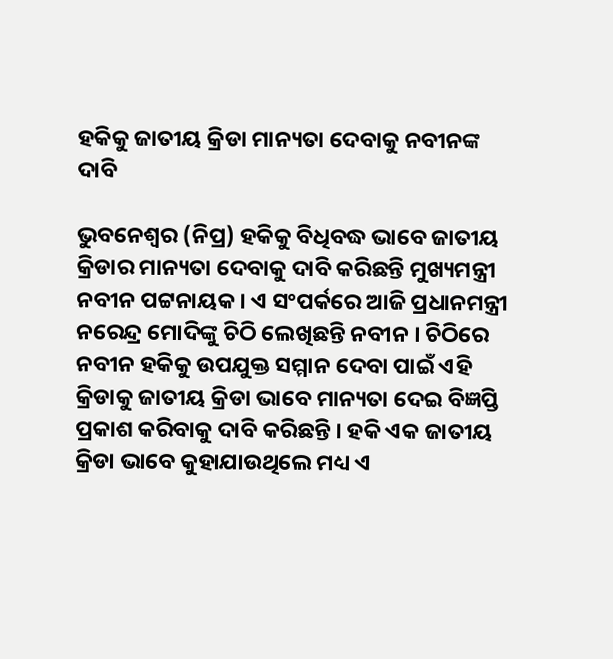ହକିକୁ ଜାତୀୟ କ୍ରିଡା ମାନ୍ୟତା ଦେବାକୁ ନବୀନଙ୍କ ଦାବି

ଭୁବନେଶ୍ବର (ନିପ୍ର) ହକିକୁ ବିଧିବଦ୍ଧ ଭାବେ ଜାତୀୟ କ୍ରିଡାର ମାନ୍ୟତା ଦେବାକୁ ଦାବି କରିଛନ୍ତି ମୁଖ୍ୟମନ୍ତ୍ରୀ ନବୀନ ପଟ୍ଟନାୟକ । ଏ ସଂପର୍କରେ ଆଜି ପ୍ରଧାନମନ୍ତ୍ରୀ ନରେନ୍ଦ୍ର ମୋଦିଙ୍କୁ ଚିଠି ଲେଖିଛନ୍ତି ନବୀନ । ଚିଠିରେ ନବୀନ ହକିକୁ ଉପଯୁକ୍ତ ସମ୍ମାନ ଦେବା ପାଇଁ ଏହି କ୍ରିଡାକୁ ଜାତୀୟ କ୍ରିଡା ଭାବେ ମାନ୍ୟତା ଦେଇ ବିଜ୍ଞପ୍ତି ପ୍ରକାଶ କରିବାକୁ ଦାବି କରିଛନ୍ତି । ହକି ଏକ ଜାତୀୟ କ୍ରିଡା ଭାବେ କୁହାଯାଉଥିଲେ ମଧ୍ୟ ଏ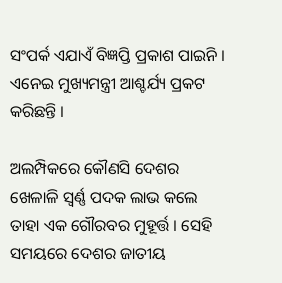ସଂପର୍କ ଏଯାଏଁ ବିଜ୍ଞପ୍ତି ପ୍ରକାଶ ପାଇନି । ଏନେଇ ମୁଖ୍ୟମନ୍ତ୍ରୀ ଆଶ୍ଚର୍ଯ୍ୟ ପ୍ରକଟ କରିଛନ୍ତି ।

ଅଲମ୍ପିକରେ କୌଣସି ଦେଶର ଖେଳାଳି ସ୍ବର୍ଣ୍ଣ ପଦକ ଲାଭ କଲେ ତାହା ଏକ ଗୌରବର ମୁହୂର୍ତ୍ତ । ସେହି ସମୟରେ ଦେଶର ଜାତୀୟ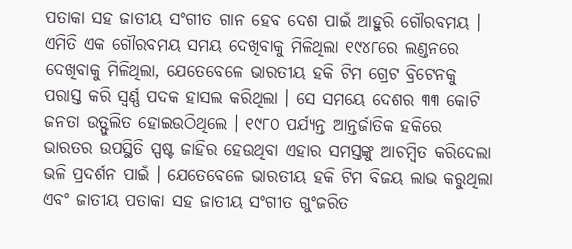ପତାକା ସହ ଜାତୀୟ ସଂଗୀତ ଗାନ ହେବ ଦେଶ ପାଇଁ ଆହୁରି ଗୌରବମୟ । ଏମିତି ଏକ ଗୌରବମୟ ସମୟ ଦେଖିବାକୁ ମିଳିଥିଲା ୧୯୪୮ରେ ଲଣ୍ଡନରେ ଦେଖିବାକୁ ମିଳିଥିଲା, ଯେତେବେଳେ ଭାରତୀୟ ହକି ଟିମ ଗ୍ରେଟ ବ୍ରିଟେନକୁ ପରାସ୍ତ କରି ସ୍ବର୍ଣ୍ଣ ପଦକ ହାସଲ କରିଥିଲା । ସେ ସମୟେ ଦେଶର ୩୩ କୋଟି ଜନତା ଉତ୍ଫୁଲିତ ହୋଇଉଠିଥିଲେ । ୧୯୮୦ ପର୍ଯ୍ୟନ୍ତ ଆନ୍ତର୍ଜାତିକ ହକିରେ ଭାରତର ଉପସ୍ଥିତି ସ୍ପଷ୍ଟ ଜାହିର ହେଉଥିବା ଏହାର ସମସ୍ତଙ୍କୁ ଆଚମ୍ବିତ କରିଦେଲା ଭଳି ପ୍ରଦର୍ଶନ ପାଇଁ । ଯେତେବେଳେ ଭାରତୀୟ ହକି ଟିମ ବିଜୟ ଲାଭ କରୁଥିଲା ଏବଂ ଜାତୀୟ ପତାକା ସହ ଜାତୀୟ ସଂଗୀତ ଗୁଂଜରିତ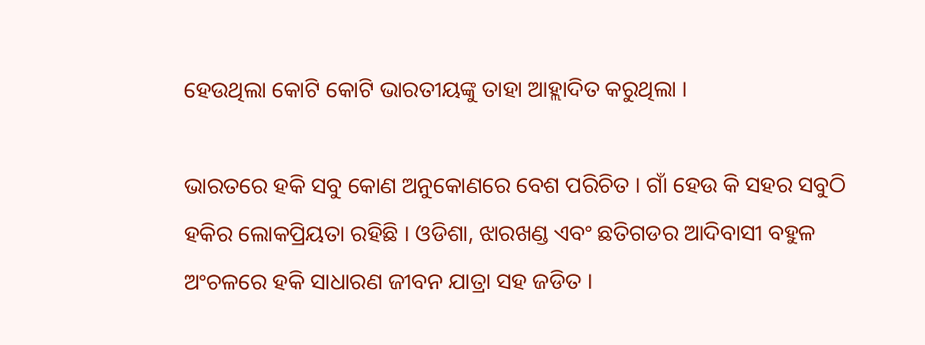ହେଉଥିଲା କୋଟି କୋଟି ଭାରତୀୟଙ୍କୁ ତାହା ଆହ୍ଲାଦିତ କରୁଥିଲା ।

ଭାରତରେ ହକି ସବୁ କୋଣ ଅନୁକୋଣରେ ବେଶ ପରିଚିତ । ଗାଁ ହେଉ କି ସହର ସବୁଠି ହକିର ଲୋକପ୍ରିୟତା ରହିଛି । ଓଡିଶା, ଝାରଖଣ୍ଡ ଏବଂ ଛତିଗଡର ଆଦିବାସୀ ବହୁଳ ଅଂଚଳରେ ହକି ସାଧାରଣ ଜୀବନ ଯାତ୍ରା ସହ ଜଡିତ ।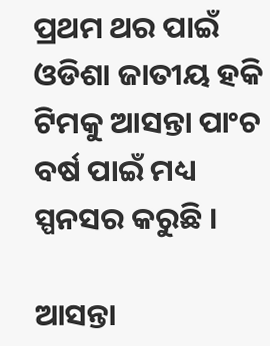ପ୍ରଥମ ଥର ପାଇଁ ଓଡିଶା ଜାତୀୟ ହକି ଟିମକୁ ଆସନ୍ତା ପାଂଚ ବର୍ଷ ପାଇଁ ମଧ୍ୟ ସ୍ପନସର କରୁଛି ।

ଆସନ୍ତା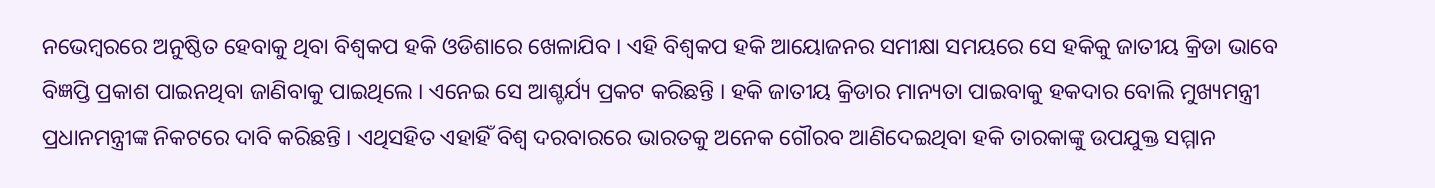ନଭେମ୍ବରରେ ଅନୁଷ୍ଠିତ ହେବାକୁ ଥିବା ବିଶ୍ବକପ ହକି ଓଡିଶାରେ ଖେଳାଯିବ । ଏହି ବିଶ୍ବକପ ହକି ଆୟୋଜନର ସମୀକ୍ଷା ସମୟରେ ସେ ହକିକୁ ଜାତୀୟ କ୍ରିଡା ଭାବେ ବିଜ୍ଞପ୍ତି ପ୍ରକାଶ ପାଇନଥିବା ଜାଣିବାକୁ ପାଇଥିଲେ । ଏନେଇ ସେ ଆଶ୍ଚର୍ଯ୍ୟ ପ୍ରକଟ କରିଛନ୍ତି । ହକି ଜାତୀୟ କ୍ରିଡାର ମାନ୍ୟତା ପାଇବାକୁ ହକଦାର ବୋଲି ମୁଖ୍ୟମନ୍ତ୍ରୀ ପ୍ରଧାନମନ୍ତ୍ରୀଙ୍କ ନିକଟରେ ଦାବି କରିଛନ୍ତି । ଏଥିସହିତ ଏହାହିଁ ବିଶ୍ବ ଦରବାରରେ ଭାରତକୁ ଅନେକ ଗୌରବ ଆଣିଦେଇଥିବା ହକି ତାରକାଙ୍କୁ ଉପଯୁକ୍ତ ସମ୍ମାନ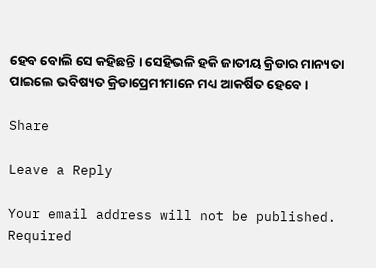ହେବ ବୋଲି ସେ କହିଛନ୍ତି । ସେହିଭଳି ହକି ଜାତୀୟ କ୍ରିଡାର ମାନ୍ୟତା ପାଇଲେ ଭବିଷ୍ୟତ କ୍ରିଡାପ୍ରେମୀମାନେ ମଧ୍ୟ ଆକର୍ଷିତ ହେବେ ।

Share

Leave a Reply

Your email address will not be published. Required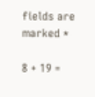fields are marked *

8 + 19 =